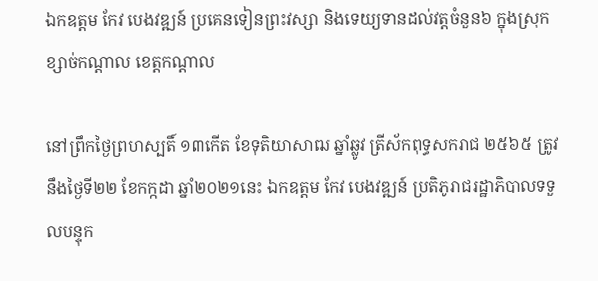ឯកឧត្តម កែវ បេងវឌ្ឍន៍ ប្រគេនទៀនព្រះវស្សា និងទេយ្យទានដល់វត្តចំនួន៦ ក្នុងស្រុកខ្សាច់កណ្តាល ខេត្តកណ្តាល

នៅព្រឹកថ្ងៃព្រហស្បតិ៍ ១៣កើត ខែទុតិយាសាឍ ឆ្នាំឆ្លូវ ត្រីស័កពុទ្ធសករាជ ២៥៦៥ ត្រូវនឹងថ្ងៃទី២២ ខែកក្កដា ឆ្នាំ២០២១នេះ ឯកឧត្តម កែវ បេងវឌ្ឍន៍ ប្រតិភូរាជរដ្ឋាភិបាលទទួលបន្ទុក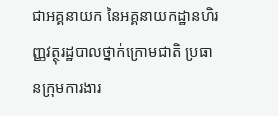ជាអគ្គនាយក នៃអគ្គនាយកដ្ឋានហិរញ្ញវត្ថុរដ្ឋបាលថ្នាក់ក្រោមជាតិ ប្រធានក្រុមការងារ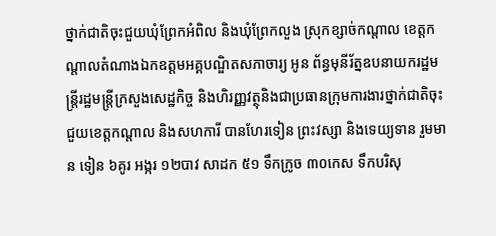ថ្នាក់ជាតិចុះជួយឃុំព្រែកអំពិល និងឃុំព្រែកលួង ស្រុកខ្សាច់កណ្តាល ខេត្តកណ្តាលតំណាងឯកឧត្តមអគ្គបណ្ឌិតសភាចារ្យ អូន ព័ន្ធមុនីរ័ត្នឧបនាយករដ្ឋមន្ត្រីរដ្ឋមន្ត្រីក្រសួងសេដ្ឋកិច្ច និងហិរញ្ញវត្ថុនិងជាប្រធានក្រុមការងារថ្នាក់ជាតិចុះជួយខេត្តកណ្ដាល និងសហការី បានហែរទៀន ព្រះវស្សា និងទេយ្យទាន រួមមាន ទៀន ៦គូរ អង្ករ ១២បាវ សាដក ៥១ ទឹកក្រូច ៣០កេស ទឹកបរិសុ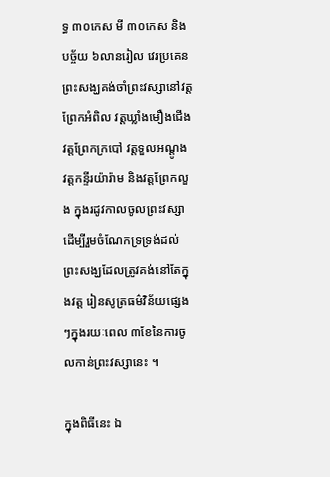ទ្ធ ៣០កេស មី ៣០កេស និងបច្ច័យ ៦លានរៀល វេរប្រគេនព្រះសង្ឃគង់ចាំព្រះវស្សានៅវត្តព្រែកអំពិល វត្តឃ្លាំងមឿងជើង វត្តព្រែកក្របៅ វត្តទួលអណ្តូង វត្តកន្ទីរយ៉ារ៉ាម និងវត្តព្រែកលួង ក្នុងរដូវកាលចូលព្រះវស្សា ដើម្បីរួមចំណែកទ្រទ្រង់ដល់ព្រះសង្ឃដែលត្រូវគង់នៅតែក្នុងវត្ត រៀនសូត្រធម៌វិន័យផ្សេងៗក្នុងរយៈពេល ៣ខែនៃការចូលកាន់ព្រះវស្សានេះ ។

ក្នុងពិធីនេះ ឯ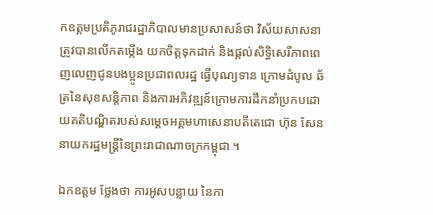កឧត្តមប្រតិភូរាជរដ្ឋាភិបាលមានប្រសាសន៍ថា វិស័យសាសនា ត្រូវបានលើកតម្កើង យកចិត្តទុកដាក់ និងផ្តល់សិទ្ធិសេរីភាពពេញលេញជូនបងប្អូនប្រជាពលរដ្ឋ ធ្វើបុណ្យទាន ក្រោមដំបូល ឆ័ត្រនៃសុខសន្តិភាព និងការអភិវឌ្ឍន៍ក្រោមការដឹកនាំប្រកបដោយគតិបណ្ឌិតរបស់សម្តេចអគ្គមហាសេនាបតីតេជោ ហ៊ុន សែន នាយករដ្ឋមន្រ្តីនៃព្រះរាជាណាចក្រកម្ពុជា ។

ឯកឧត្តម ថ្លែងថា ការអូសបន្លាយ នៃកា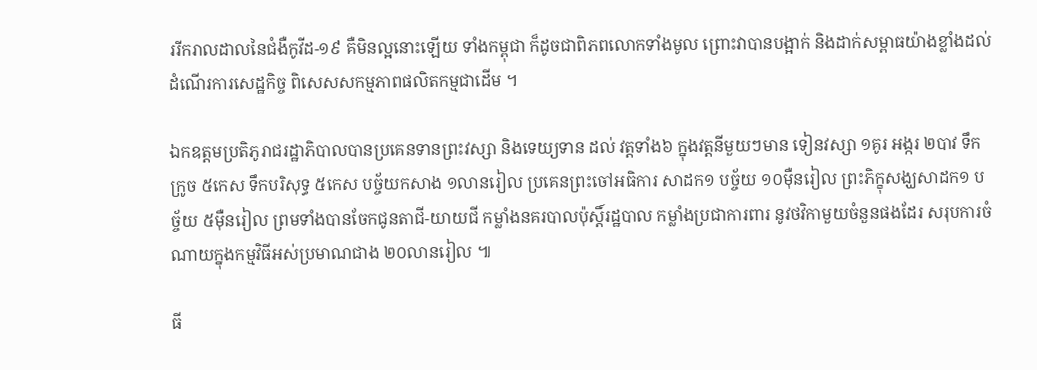ររីករាលដាលនៃជំងឺកូវីដ-១៩ គឺមិនល្អនោះឡើយ ទាំងកម្ពុជា ក៏ដូចជាពិភពលោកទាំងមូល ព្រោះវាបានបង្អាក់ និងដាក់សម្ពាធយ៉ាងខ្លាំងដល់ដំណើរការសេដ្ឋកិច្ច ពិសេសសកម្មភាពផលិតកម្មជាដើម ។

ឯកឧត្តមប្រតិភូរាជរដ្ឋាភិបាលបានប្រគេនទានព្រះវស្សា និងទេយ្យទាន ដល់ វត្តទាំង៦ ក្នុងវត្តនីមួយៗមាន ទៀនវស្សា ១គូរ អង្ករ ២បាវ ទឹកក្រូច ៥កេស ទឹកបរិសុទ្ធ ៥កេស បច្ច័យកសាង ១លានរៀល ប្រគេនព្រះចៅអធិការ សាដក១ បច្ច័យ ១០ម៉ឺនរៀល ព្រះភិក្ខុសង្ឃសាដក១ បច្ច័យ ៥ម៉ឺនរៀល ព្រមទាំងបានចែកជូនតាជី-យាយជី កម្លាំងនគរបាលប៉ុស្តិ៍រដ្ឋបាល កម្លាំងប្រជាការពារ នូវថវិកាមួយចំនួនផងដែរ សរុបការចំណាយក្នុងកម្មវិធីអស់ប្រមាណជាង ២០លានរៀល ៕

ធី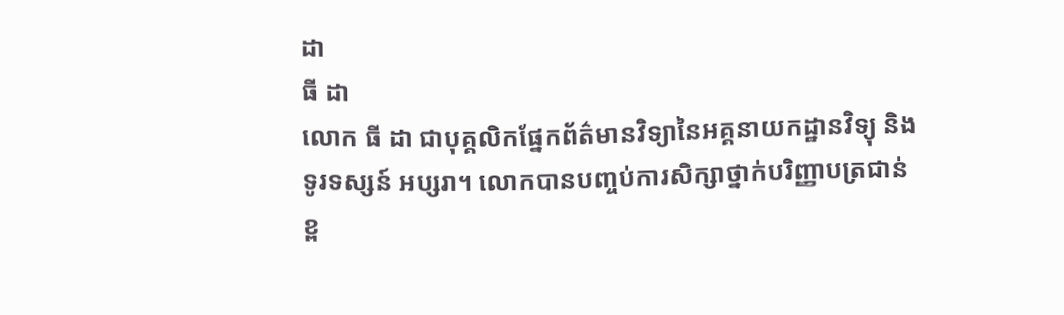ដា
ធី ដា
លោក ធី ដា ជាបុគ្គលិកផ្នែកព័ត៌មានវិទ្យានៃអគ្គនាយកដ្ឋានវិទ្យុ និងទូរទស្សន៍ អប្សរា។ លោកបានបញ្ចប់ការសិក្សាថ្នាក់បរិញ្ញាបត្រជាន់ខ្ព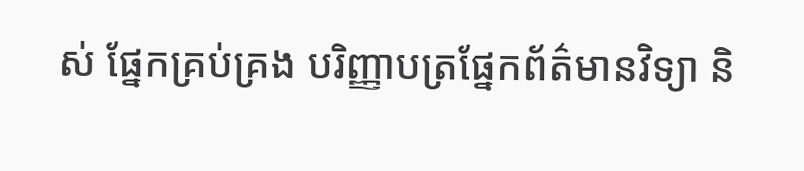ស់ ផ្នែកគ្រប់គ្រង បរិញ្ញាបត្រផ្នែកព័ត៌មានវិទ្យា និ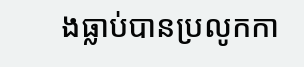ងធ្លាប់បានប្រលូកកា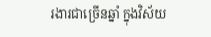រងារជាច្រើនឆ្នាំ ក្នុងវិស័យ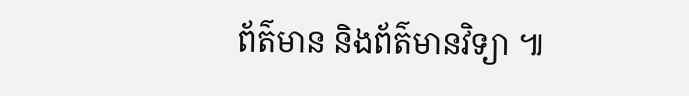ព័ត៌មាន និងព័ត៌មានវិទ្យា ៕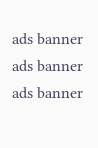ads banner
ads banner
ads banner